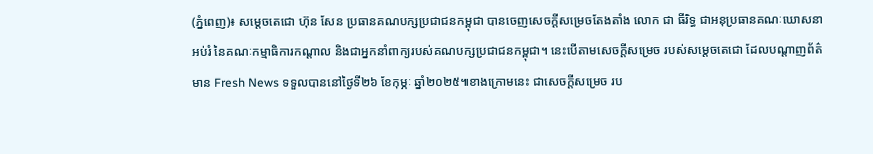(ភ្នំពេញ)៖ សម្ដេចតេជោ ហ៊ុន សែន ប្រធានគណបក្សប្រជាជនកម្ពុជា បានចេញសេចក្ដីសម្រេចតែងតាំង លោក ជា ធីរិទ្ធ ជាអនុប្រធានគណៈឃោសនាអប់រំ នៃគណៈកម្មាធិការកណ្ដាល និងជាអ្នកនាំពាក្យរបស់គណបក្សប្រជាជនកម្ពុជា។ នេះបើតាមសេចក្ដីសម្រេច របស់សម្ដេចតេជោ ដែលបណ្ដាញព័ត៌មាន Fresh News ទទួលបាននៅថ្ងៃទី២៦ ខែកុម្ភៈ ឆ្នាំ២០២៥៕ខាងក្រោមនេះ ជាសេចក្ដីសម្រេច រប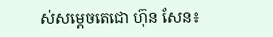ស់សម្ដេចតេជោ ហ៊ុន សែន៖